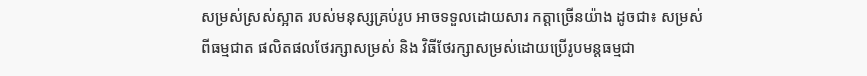សម្រស់ស្រស់ស្អាត របស់មនុស្សគ្រប់រូប អាចទទួលដោយសារ កត្តាច្រើនយ៉ាង ដូចជា៖ សម្រស់
ពីធម្មជាត ផលិតផលថែរក្សាសម្រស់ និង វិធីថែរក្សាសម្រស់ដោយប្រើរូបមន្តធម្មជា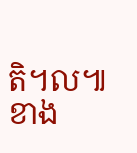តិ។ល៕
ខាង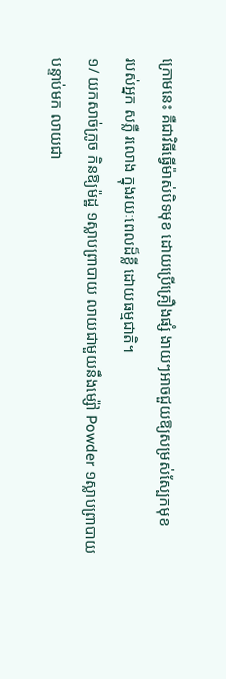ក្រោមនេះ គឺជាវិធីធ្វើម៉ាស់បិទមុខ ដោយប្រើគ្រឿងផ្សំ ងាយៗអាចជួយឱ្យសម្រស់ស្បែកមុខ
របស់អ្នក សភ្លឺ រលោង ក្នុងរយៈពេលដ៏ខ្លី ដោយធម្មជាតិ។
១/ យកសាច់ក្រូច កិនឱ្យម៉ដ្ឋ ១ស្លាបព្រាបាយ លាយជាមួយនឹងម្ស៉ៅ Powder ១ស្លាបព្រាបាយ
បន្ទាប់មក លាយជា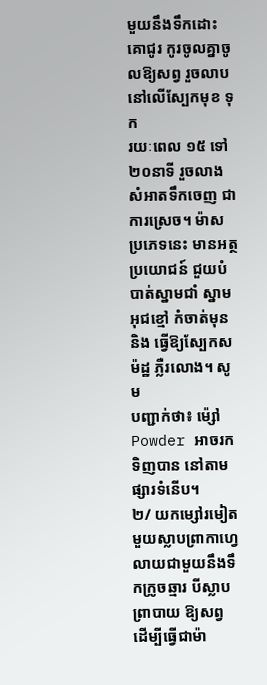មួយនឹងទឹកដោះគោជូរ កូរចូលគ្នាចូលឱ្យសព្វ រួចលាបនៅលើស្បែកមុខ ទុក
រយៈពេល ១៥ ទៅ ២០នាទី រួចលាងសំអាតទឹកចេញ ជាការស្រេច។ ម៉ាសប្រភេទនេះ មានអត្ថ
ប្រយោជន៍ ជួយបំបាត់ស្នាមជាំ ស្នាមអុជខ្មៅ កំចាត់មុន និង ធ្វើឱ្យស្បែកសម៉ដ្ឋ ភ្លឺរលោង។ សូម
បញ្ជាក់ថា៖ ម៉្សៅ Powder អាចរកទិញបាន នៅតាមផ្សារទំនើប។
២/ យកម្សៅរមៀត មួយស្លាបព្រាកាហ្វេ លាយជាមួយនឹងទឹកក្រូចឆ្មារ បីស្លាបព្រាបាយ ឱ្យសព្វ
ដើម្បីធ្វើជាម៉ា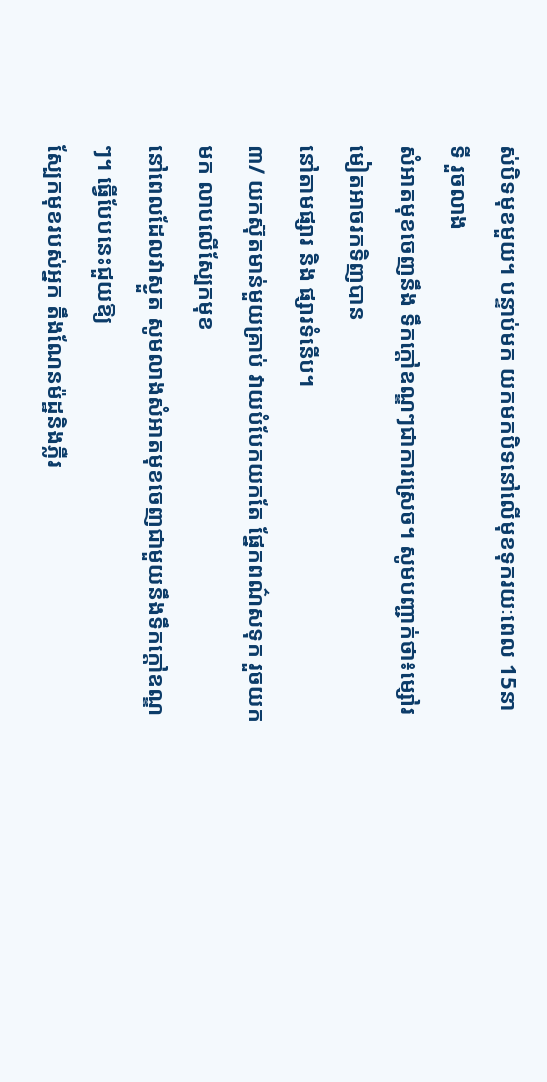ស់បិទមុខមួយ។ បន្ទាប់មក យកមកបិទនៅលើមុខទុករយៈពេល 15នាទី រួចលាង
សំអាតមុខចេញនឹង ទឹកក្តៅឧណ្ឌៗជាការស្រេច។ សូមបញ្ជាក់ថា៖ម្សៅរមៀតអាចរកទិញបាន
នៅតាមផ្សារ និង ផ្សារទំនើប។
៣/ យកស៊ុតមាន់មួយគ្រាប់ វាយបំបែកយកតែ ផ្នែកពណ៌សទុក រួចយកមក លាបលើស្បែកមុខ
នៅពេលដែលវាស្ងួត សូមលាងសំអាតមុខចេញជាមួយនឹងទឹកក្តៅឧណ្ឌៗ។ ធ្វើបែបនេះជួយឱ្យ
ស្បែកមុខរបស់អ្នក តឹងណែនម៉ដ្ឋនិងភ្លឺរ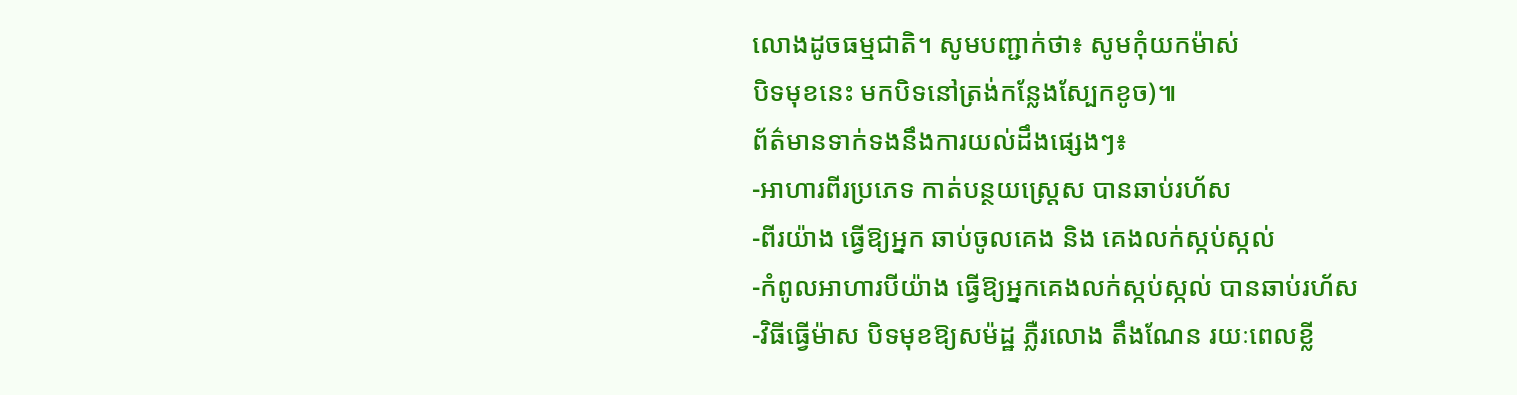លោងដូចធម្មជាតិ។ សូមបញ្ជាក់ថា៖ សូមកុំយកម៉ាស់
បិទមុខនេះ មកបិទនៅត្រង់កន្លែងស្បែកខូច)៕
ព័ត៌មានទាក់ទងនឹងការយល់ដឹងផ្សេងៗ៖
-អាហារពីរប្រភេទ កាត់បន្ថយស្រ្តេស បានឆាប់រហ័ស
-ពីរយ៉ាង ធ្វើឱ្យអ្នក ឆាប់ចូលគេង និង គេងលក់ស្កប់ស្កល់
-កំពូលអាហារបីយ៉ាង ធ្វើឱ្យអ្នកគេងលក់ស្កប់ស្កល់ បានឆាប់រហ័ស
-វិធីធ្វើម៉ាស បិទមុខឱ្យសម៉ដ្ឋ ភ្លឺរលោង តឹងណែន រយៈពេលខ្លី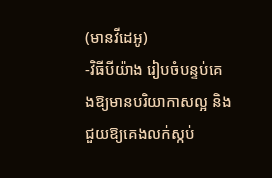(មានវីដេអូ)
-វិធីបីយ៉ាង រៀបចំបន្ទប់គេងឱ្យមានបរិយាកាសល្អ និង ជួយឱ្យគេងលក់ស្កប់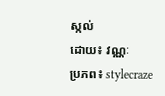ស្កល់
ដោយ៖ វណ្ណៈ
ប្រភព៖ stylecraze